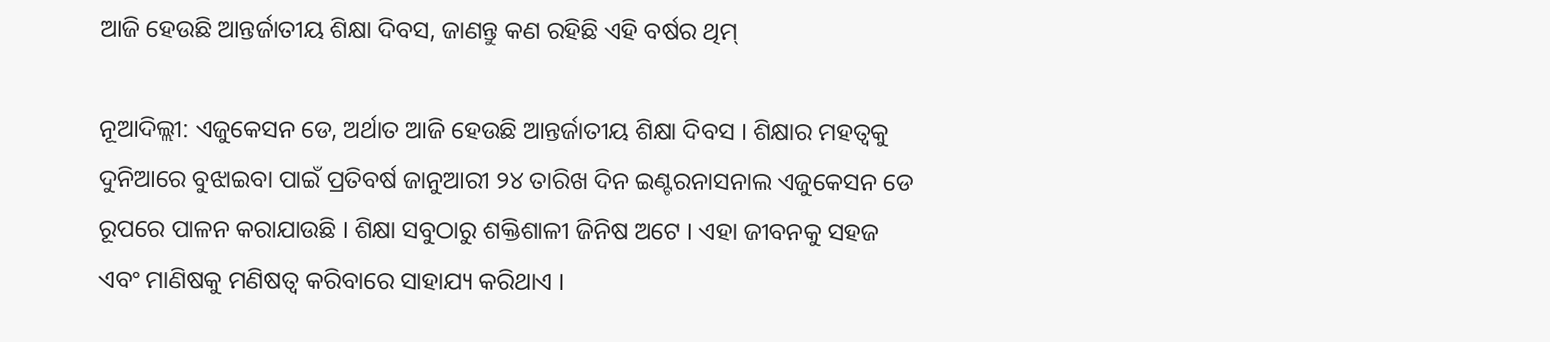ଆଜି ହେଉଛି ଆନ୍ତର୍ଜାତୀୟ ଶିକ୍ଷା ଦିବସ, ଜାଣନ୍ତୁ କଣ ରହିଛି ଏହି ବର୍ଷର ଥିମ୍

ନୂଆଦିଲ୍ଲୀ: ଏଜୁକେସନ ଡେ, ଅର୍ଥାତ ଆଜି ହେଉଛି ଆନ୍ତର୍ଜାତୀୟ ଶିକ୍ଷା ଦିବସ । ଶିକ୍ଷାର ମହତ୍ୱକୁ ଦୁନିଆରେ ବୁଝାଇବା ପାଇଁ ପ୍ରତିବର୍ଷ ଜାନୁଆରୀ ୨୪ ତାରିଖ ଦିନ ଇଣ୍ଟରନାସନାଲ ଏଜୁକେସନ ଡେ ରୂପରେ ପାଳନ କରାଯାଉଛି । ଶିକ୍ଷା ସବୁଠାରୁ ଶକ୍ତିଶାଳୀ ଜିନିଷ ଅଟେ । ଏହା ଜୀବନକୁ ସହଜ ଏବଂ ମାଣିଷକୁ ମଣିଷତ୍ୱ କରିବାରେ ସାହାଯ୍ୟ କରିଥାଏ ।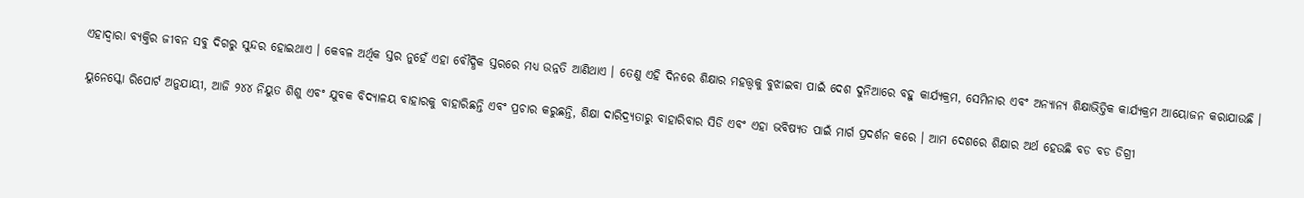ଏହାଦ୍ୱାରା ବ୍ୟକ୍ତିର ଜୀବନ ସବୁ ଦିଗରୁ ସୁନ୍ଦର ହୋଇଥାଏ । କେବଳ ଅର୍ଥିକ ସ୍ତର ନୁହେଁ ଏହା ବୌଦ୍ଧିକ ସ୍ତରରେ ମଧ୍ୟ ଉନ୍ନତି ଆଣିଥାଏ । ତେଣୁ ଏହି ଦିନରେ ଶିକ୍ଷାର ମହତ୍ତ୍ୱକୁ ବୁଝାଇବା ପାଇଁ ଦେଶ ଦୁନିଆରେ ବହୁ କାର୍ଯ୍ୟକ୍ରମ, ସେମିନାର ଏବଂ ଅନ୍ୟାନ୍ୟ ଶିକ୍ଷାଭିତ୍ତିକ କାର୍ଯ୍ୟକ୍ରମ ଆୟୋଜନ କରାଯାଉଛି ।

ୟୁନେସ୍କୋ ରିପୋର୍ଟ ଅନୁଯାୟୀ, ଆଜି ୨୪୪ ନିୟୁତ ଶିଶୁ ଏବଂ ଯୁବକ ବିଦ୍ୟାଳୟ ବାହାରକୁ ବାହାରିଛନ୍ତି ଏବଂ ପ୍ରଚାର କରୁଛନ୍ତି, ଶିକ୍ଷା ଦାରିଦ୍ର୍ୟତାରୁ ବାହାରିବାର ସିଡି ଏବଂ ଏହା ଭବିଷ୍ୟତ ପାଇଁ ମାର୍ଗ ପ୍ରଦର୍ଶନ କରେ । ଆମ ଦେଶରେ ଶିକ୍ଷାର ଅର୍ଥ ହେଉଛି ବଡ ବଡ ଡିଗ୍ରୀ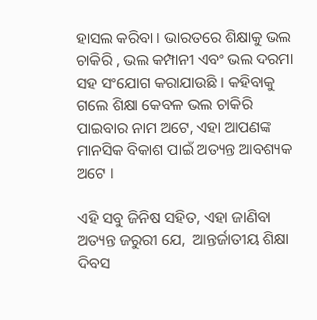ହାସଲ କରିବା । ଭାରତରେ ଶିକ୍ଷାକୁ ଭଲ ଚାକିରି , ଭଲ କମ୍ପାନୀ ଏବଂ ଭଲ ଦରମା ସହ ସଂଯୋଗ କରାଯାଉଛି । କହିବାକୁ ଗଲେ ଶିକ୍ଷା କେବଳ ଭଲ ଚାକିରି ପାଇବାର ନାମ ଅଟେ, ଏହା ଆପଣଙ୍କ ମାନସିକ ବିକାଶ ପାଇଁ ଅତ୍ୟନ୍ତ ଆବଶ୍ୟକ ଅଟେ ।

ଏହି ସବୁ ଜିନିଷ ସହିତ, ଏହା ଜାଣିବା ଅତ୍ୟନ୍ତ ଜରୁରୀ ଯେ,  ଆନ୍ତର୍ଜାତୀୟ ଶିକ୍ଷା ଦିବସ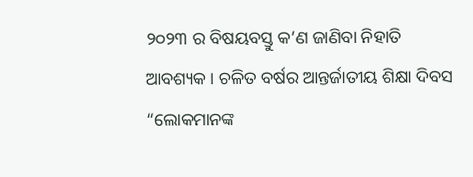୨୦୨୩ ର ବିଷୟବସ୍ତୁ କ’ଣ ଜାଣିବା ନିହାତି ଆବଶ୍ୟକ । ଚଳିତ ବର୍ଷର ଆନ୍ତର୍ଜାତୀୟ ଶିକ୍ଷା ଦିବସ “ଲୋକମାନଙ୍କ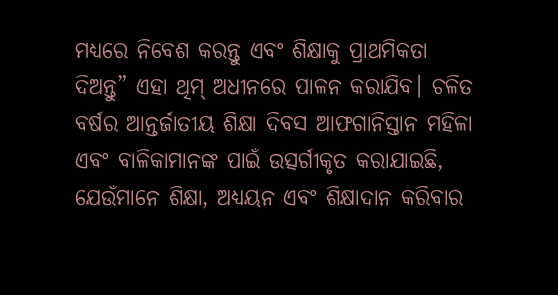ମଧ୍ୟରେ ନିବେଶ କରନ୍ତୁ ଏବଂ ଶିକ୍ଷାକୁ ପ୍ରାଥମିକତା ଦିଅନ୍ତୁ” ଏହା ଥିମ୍ ଅଧୀନରେ ପାଳନ କରାଯିବ। ଚଳିତ ବର୍ଷର ଆନ୍ତର୍ଜାତୀୟ ଶିକ୍ଷା ଦିବସ ଆଫଗାନିସ୍ତାନ ମହିଳା ଏବଂ ବାଳିକାମାନଙ୍କ ପାଇଁ ଉତ୍ସର୍ଗୀକୃତ କରାଯାଇଛି, ଯେଉଁମାନେ ଶିକ୍ଷା, ଅଧ୍ୟୟନ ଏବଂ ଶିକ୍ଷାଦାନ କରିବାର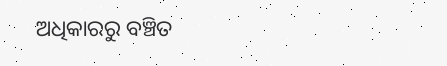ଅଧିକାରରୁ ବଞ୍ଚିତ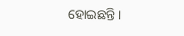ହୋଇଛନ୍ତି।